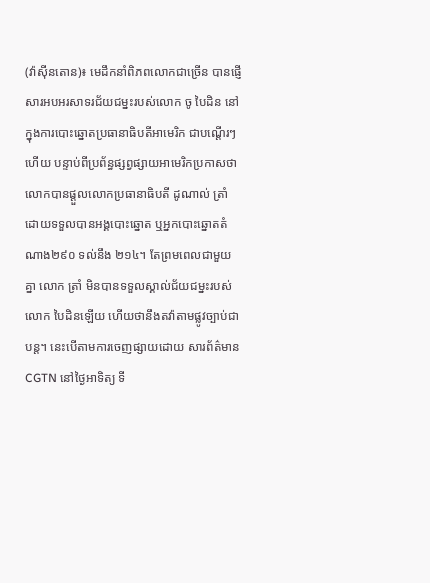(វ៉ាស៊ីនតោន)៖ មេដឹកនាំពិភពលោកជាច្រើន បានផ្ញើសារអបអរសាទរជ័យជម្នះរបស់លោក ចូ បៃដិន នៅក្នុងការបោះឆ្នោតប្រធានាធិបតីអាមេរិក ជាបណ្ដើរៗហើយ បន្ទាប់ពីប្រព័ន្ធផ្សព្វផ្សាយអាមេរិកប្រកាសថាលោកបានផ្ដួលលោកប្រធានាធិបតី ដូណាល់ ត្រាំ ដោយទទួលបានអង្គបោះឆ្នោត ឬអ្នកបោះឆ្នោតតំណាង២៩០ ទល់នឹង ២១៤។ តែព្រមពេលជាមួយគ្នា លោក ត្រាំ មិនបានទទួលស្គាល់ជ័យជម្នះរបស់លោក បៃដិនឡើយ ហើយថានឹងតវ៉ាតាមផ្លូវច្បាប់ជាបន្ត។ នេះបើតាមការចេញផ្សាយដោយ សារព័ត៌មាន CGTN នៅថ្ងៃអាទិត្យ ទី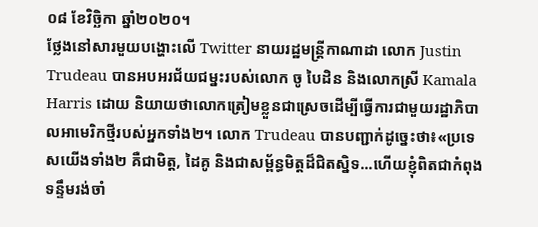០៨ ខែវិច្ឆិកា ឆ្នាំ២០២០។
ថ្លែងនៅសារមួយបង្ហោះលើ Twitter នាយរដ្ឋមន្ត្រីកាណាដា លោក Justin Trudeau បានអបអរជ័យជម្នះរបស់លោក ចូ បៃដិន និងលោកស្រី Kamala Harris ដោយ និយាយថាលោកត្រៀមខ្លួនជាស្រេចដើម្បីធ្វើការជាមួយរដ្ឋាភិបាលអាមេរិកថ្មីរបស់អ្នកទាំង២។ លោក Trudeau បានបញ្ជាក់ដូច្នេះថា៖«ប្រទេសយើងទាំង២ គឺជាមិត្ត, ដៃគូ និងជាសម្ព័ន្ធមិត្តដ៏ជិតស្និទ...ហើយខ្ញុំពិតជាកំពុងទន្ទឹមរង់ចាំ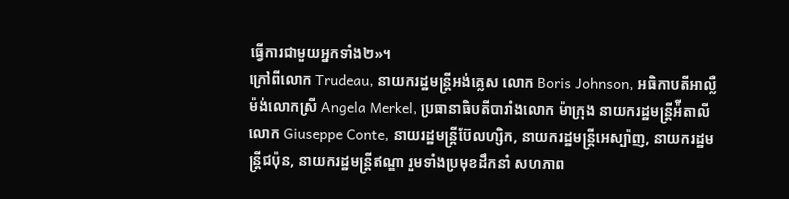ធ្វើការជាមួយអ្នកទាំង២»។
ក្រៅពីលោក Trudeau, នាយករដ្ឋមន្ត្រីអង់គ្លេស លោក Boris Johnson, អធិកាបតីអាល្លឺម៉ង់លោកស្រី Angela Merkel, ប្រធានាធិបតីបារាំងលោក ម៉ាក្រុង នាយករដ្ឋមន្ត្រីអ៉ីតាលី លោក Giuseppe Conte, នាយរដ្ឋមន្ត្រីប៊ែលហ្សិក, នាយករដ្ឋមន្ត្រីអេស្ប៉ាញ, នាយករដ្ឋមន្ត្រីជប៉ុន, នាយករដ្ឋមន្ត្រីឥណ្ឌា រួមទាំងប្រមុខដឹកនាំ សហភាព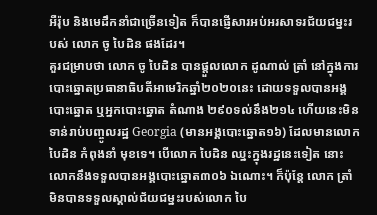អឺរ៉ុប និងមេដឹកនាំជាច្រើនទៀត ក៏បានផ្ញើសារអប់អរសាទរជ័យជម្នះរបស់ លោក ចូ បៃដិន ផងដែរ។
គួរជម្រាបថា លោក ចូ បៃដិន បានផ្ដួលលោក ដូណាល់ ត្រាំ នៅក្នុងការបោះឆ្នោតប្រធានាធិបតីអាមេរិកឆ្នាំ២០២០នេះ ដោយទទួលបានអង្គបោះឆ្នោត ឬអ្នកបោះឆ្នោត តំណាង ២៩០ទល់នឹង២១៤ ហើយនេះមិនទាន់រាប់បញ្ចូលរដ្ឋ Georgia (មានអង្គបោះឆ្នោត១៦) ដែលមានលោក បៃដិន កំពុងនាំ មុខទេ។ បើលោក បៃដិន ឈ្នះក្នុងរដ្ឋនេះទៀត នោះលោកនឹងទទួលបានអង្គបោះឆ្នោត៣០៦ ឯណោះ។ ក៏ប៉ុន្តែ លោក ត្រាំ មិនបានទទួលស្គាល់ជ័យជម្នះរបស់លោក បៃ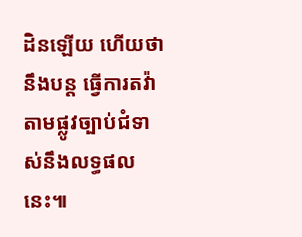ដិនឡើយ ហើយថានឹងបន្ត ធ្វើការតវ៉ាតាមផ្លូវច្បាប់ជំទាស់នឹងលទ្ធផលនេះ៕